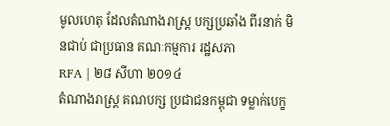មូលហេតុ ដែលតំណាងរាស្ត្រ បក្សប្រឆាំង ពីរនាក់ មិនជាប់ ជាប្រធាន គណៈកម្មការ រដ្ឋសភា
RFA | ២៨ សីហា ២០១៤
តំណាងរាស្ត្រ គណបក្ស ប្រជាជនកម្ពុជា ទម្លាក់បេក្ខ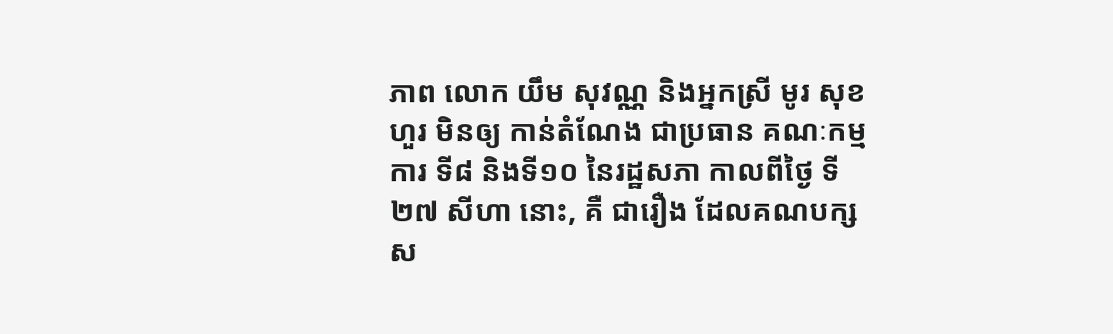ភាព លោក យឹម សុវណ្ណ និងអ្នកស្រី មូរ សុខហួរ មិនឲ្យ កាន់តំណែង ជាប្រធាន គណៈកម្មការ ទី៨ និងទី១០ នៃរដ្ឋសភា កាលពីថ្ងៃ ទី២៧ សីហា នោះ, គឺ ជារឿង ដែលគណបក្ស ស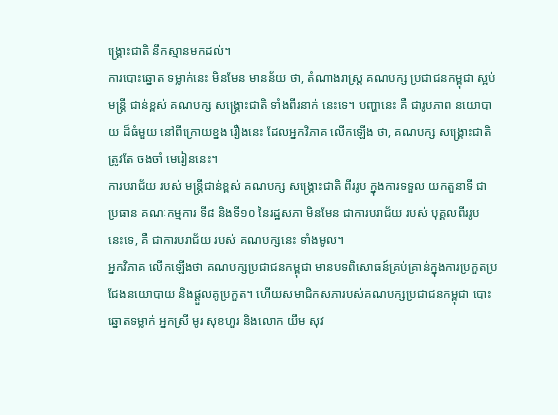ង្គ្រោះជាតិ នឹកស្មានមកដល់។
ការបោះឆ្នោត ទម្លាក់នេះ មិនមែន មានន័យ ថា, តំណាងរាស្ត្រ គណបក្ស ប្រជាជនកម្ពុជា ស្អប់មន្ត្រី ជាន់ខ្ពស់ គណបក្ស សង្គ្រោះជាតិ ទាំងពីរនាក់ នេះទេ។ បញ្ហានេះ គឺ ជារូបភាព នយោបាយ ដ៏ធំមួយ នៅពីក្រោយខ្នង រឿងនេះ ដែលអ្នកវិភាគ លើកឡើង ថា, គណបក្ស សង្គ្រោះជាតិ ត្រូវតែ ចងចាំ មេរៀននេះ។
ការបរាជ័យ របស់ មន្ត្រីជាន់ខ្ពស់ គណបក្ស សង្គ្រោះជាតិ ពីររូប ក្នុងការទទួល យកតួនាទី ជាប្រធាន គណៈកម្មការ ទី៨ និងទី១០ នៃរដ្ឋសភា មិនមែន ជាការបរាជ័យ របស់ បុគ្គលពីររូប នេះទេ, គឺ ជាការបរាជ័យ របស់ គណបក្សនេះ ទាំងមូល។
អ្នកវិភាគ លើកឡើងថា គណបក្សប្រជាជនកម្ពុជា មានបទពិសោធន៍គ្រប់គ្រាន់ក្នុងការប្រកួតប្រជែងនយោបាយ និងផ្ដួលគូប្រកួត។ ហើយសមាជិកសភារបស់គណបក្សប្រជាជនកម្ពុជា បោះឆ្នោតទម្លាក់ អ្នកស្រី មូរ សុខហួរ និងលោក យឹម សុវ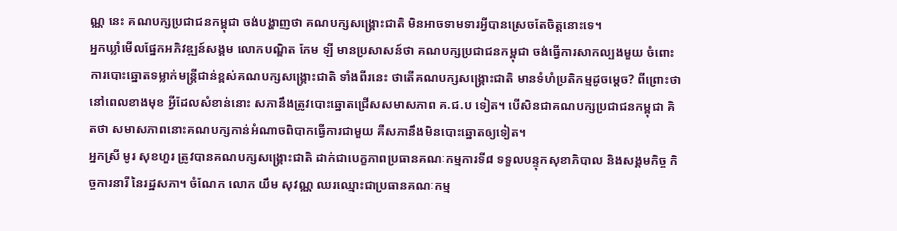ណ្ណ នេះ គណបក្សប្រជាជនកម្ពុជា ចង់បង្ហាញថា គណបក្សសង្គ្រោះជាតិ មិនអាចទាមទារអ្វីបានស្រេចតែចិត្តនោះទេ។
អ្នកឃ្លាំមើលផ្នែកអភិវឌ្ឍន៍សង្គម លោកបណ្ឌិត កែម ឡី មានប្រសាសន៍ថា គណបក្សប្រជាជនកម្ពុជា ចង់ធ្វើការសាកល្បងមួយ ចំពោះការបោះឆ្នោតទម្លាក់មន្ត្រីជាន់ខ្ពស់គណបក្សសង្គ្រោះជាតិ ទាំងពីរនេះ ថាតើគណបក្សសង្គ្រោះជាតិ មានទំហំប្រតិកម្មដូចម្ដេច? ពីព្រោះថា នៅពេលខាងមុខ អ្វីដែលសំខាន់នោះ សភានឹងត្រូវបោះឆ្នោតជ្រើសសមាសភាព គ.ជ.ប ទៀត។ បើសិនជាគណបក្សប្រជាជនកម្ពុជា គិតថា សមាសភាពនោះគណបក្សកាន់អំណាចពិបាកធ្វើការជាមួយ គឺសភានឹងមិនបោះឆ្នោតឲ្យទៀត។
អ្នកស្រី មូរ សុខហួរ ត្រូវបានគណបក្សសង្គ្រោះជាតិ ដាក់ជាបេក្ខភាពប្រធានគណៈកម្មការទី៨ ទទួលបន្ទុកសុខាភិបាល និងសង្គមកិច្ច កិច្ចការនារី នៃរដ្ឋសភា។ ចំណែក លោក យឹម សុវណ្ណ ឈរឈ្មោះជាប្រធានគណៈកម្ម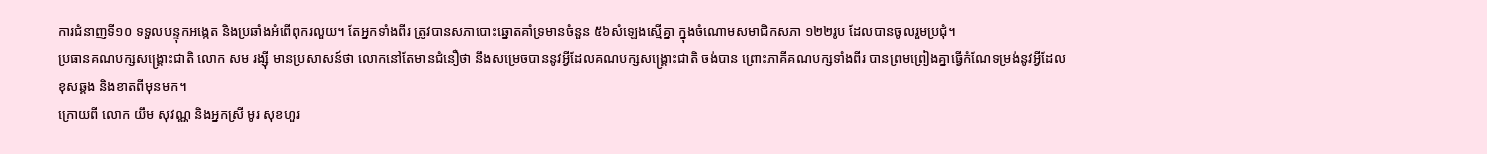ការជំនាញទី១០ ទទួលបន្ទុកអង្កេត និងប្រឆាំងអំពើពុករលួយ។ តែអ្នកទាំងពីរ ត្រូវបានសភាបោះឆ្នោតគាំទ្រមានចំនួន ៥៦សំឡេងស្មើគ្នា ក្នុងចំណោមសមាជិកសភា ១២២រូប ដែលបានចូលរួមប្រជុំ។
ប្រធានគណបក្សសង្គ្រោះជាតិ លោក សម រង្ស៊ី មានប្រសាសន៍ថា លោកនៅតែមានជំនឿថា នឹងសម្រេចបាននូវអ្វីដែលគណបក្សសង្គ្រោះជាតិ ចង់បាន ព្រោះភាគីគណបក្សទាំងពីរ បានព្រមព្រៀងគ្នាធ្វើកំណែទម្រង់នូវអ្វីដែលខុសឆ្គង និងខាតពីមុនមក។
ក្រោយពី លោក យឹម សុវណ្ណ និងអ្នកស្រី មូរ សុខហួរ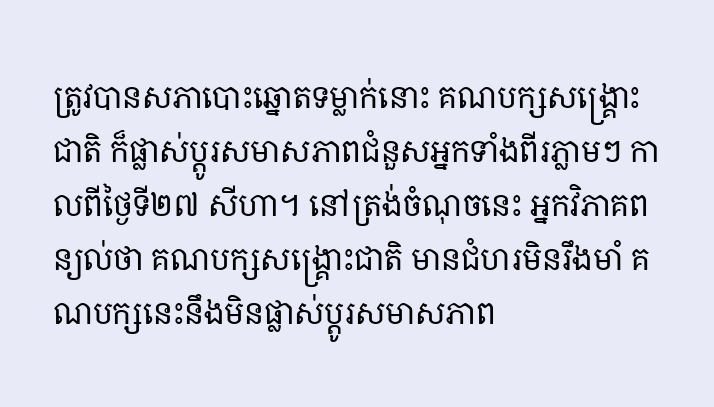ត្រូវបានសភាបោះឆ្នោតទម្លាក់នោះ គណបក្សសង្គ្រោះជាតិ ក៏ផ្លាស់ប្ដូរសមាសភាពជំនួសអ្នកទាំងពីរភ្លាមៗ កាលពីថ្ងៃទី២៧ សីហា។ នៅត្រង់ចំណុចនេះ អ្នកវិភាគពន្យល់ថា គណបក្សសង្គ្រោះជាតិ មានជំហរមិនរឹងមាំ គណបក្សនេះនឹងមិនផ្លាស់ប្ដូរសមាសភាព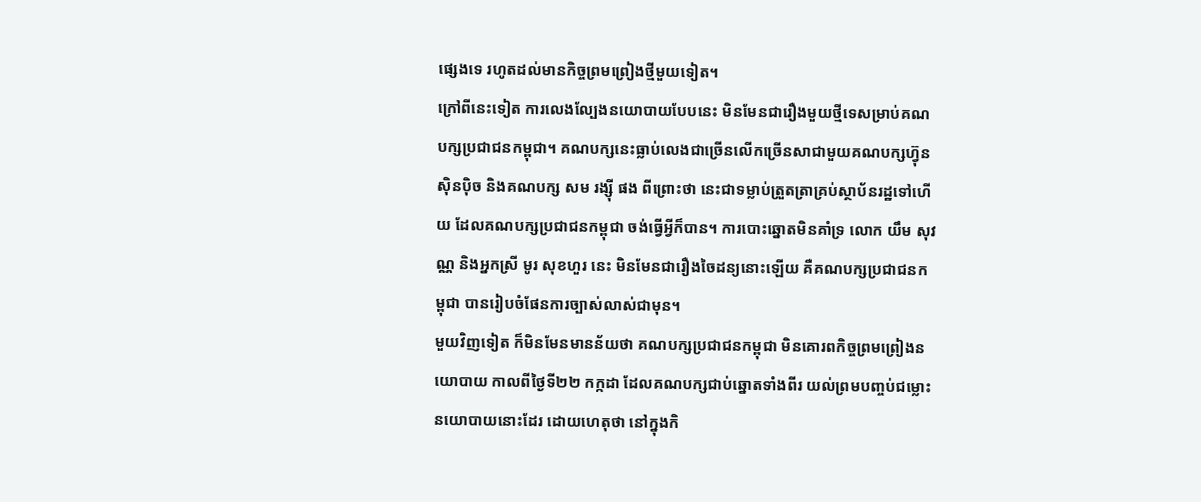ផ្សេងទេ រហូតដល់មានកិច្ចព្រមព្រៀងថ្មីមួយទៀត។
ក្រៅពីនេះទៀត ការលេងល្បែងនយោបាយបែបនេះ មិនមែនជារឿងមួយថ្មីទេសម្រាប់គណបក្សប្រជាជនកម្ពុជា។ គណបក្សនេះធ្លាប់លេងជាច្រើនលើកច្រើនសាជាមួយគណបក្សហ៊្វុនស៊ិនប៉ិច និងគណបក្ស សម រង្ស៊ី ផង ពីព្រោះថា នេះជាទម្លាប់ត្រួតត្រាគ្រប់ស្ថាប័នរដ្ឋទៅហើយ ដែលគណបក្សប្រជាជនកម្ពុជា ចង់ធ្វើអ្វីក៏បាន។ ការបោះឆ្នោតមិនគាំទ្រ លោក យឹម សុវណ្ណ និងអ្នកស្រី មូរ សុខហួរ នេះ មិនមែនជារឿងចៃដន្យនោះឡើយ គឺគណបក្សប្រជាជនកម្ពុជា បានរៀបចំផែនការច្បាស់លាស់ជាមុន។
មួយវិញទៀត ក៏មិនមែនមានន័យថា គណបក្សប្រជាជនកម្ពុជា មិនគោរពកិច្ចព្រមព្រៀងនយោបាយ កាលពីថ្ងៃទី២២ កក្កដា ដែលគណបក្សជាប់ឆ្នោតទាំងពីរ យល់ព្រមបញ្ចប់ជម្លោះនយោបាយនោះដែរ ដោយហេតុថា នៅក្នុងកិ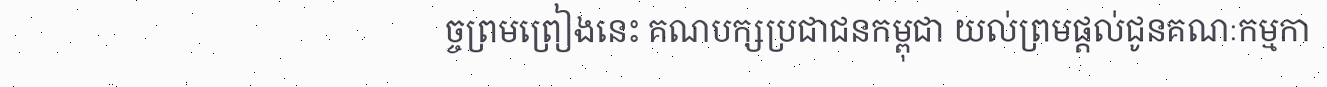ច្ចព្រមព្រៀងនេះ គណបក្សប្រជាជនកម្ពុជា យល់ព្រមផ្ដល់ជូនគណៈកម្មកា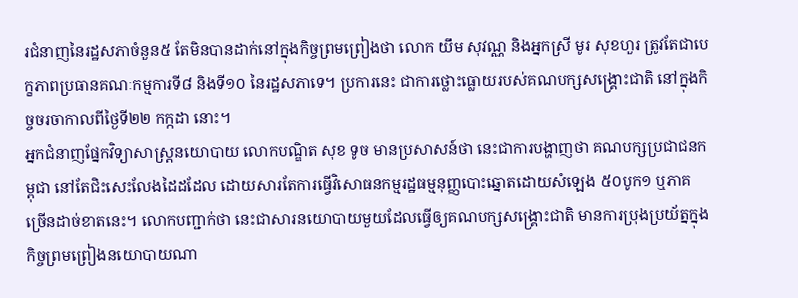រជំនាញនៃរដ្ឋសភាចំនួន៥ តែមិនបានដាក់នៅក្នុងកិច្ចព្រមព្រៀងថា លោក យឹម សុវណ្ណ និងអ្នកស្រី មូរ សុខហួរ ត្រូវតែជាបេក្ខភាពប្រធានគណៈកម្មការទី៨ និងទី១០ នៃរដ្ឋសភាទេ។ ប្រការនេះ ជាការថ្លោះធ្លោយរបស់គណបក្សសង្គ្រោះជាតិ នៅក្នុងកិច្ចចរចាកាលពីថ្ងៃទី២២ កក្កដា នោះ។
អ្នកជំនាញផ្នែកវិទ្យាសាស្ត្រនយោបាយ លោកបណ្ឌិត សុខ ទូច មានប្រសាសន៍ថា នេះជាការបង្ហាញថា គណបក្សប្រជាជនកម្ពុជា នៅតែជិះសេះលែងដៃដដែល ដោយសារតែការធ្វើវិសោធនកម្មរដ្ឋធម្មនុញ្ញបោះឆ្នោតដោយសំឡេង ៥០បូក១ ឬភាគច្រើនដាច់ខាតនេះ។ លោកបញ្ជាក់ថា នេះជាសារនយោបាយមួយដែលធ្វើឲ្យគណបក្សសង្គ្រោះជាតិ មានការប្រុងប្រយ័ត្នក្នុងកិច្ចព្រមព្រៀងនយោបាយណា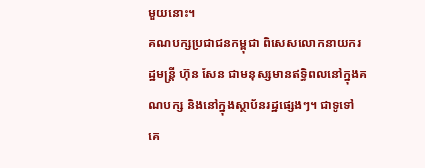មួយនោះ។
គណបក្សប្រជាជនកម្ពុជា ពិសេសលោកនាយករដ្ឋមន្ត្រី ហ៊ុន សែន ជាមនុស្សមានឥទ្ធិពលនៅក្នុងគណបក្ស និងនៅក្នុងស្ថាប័នរដ្ឋផ្សេងៗ។ ជាទូទៅ គេ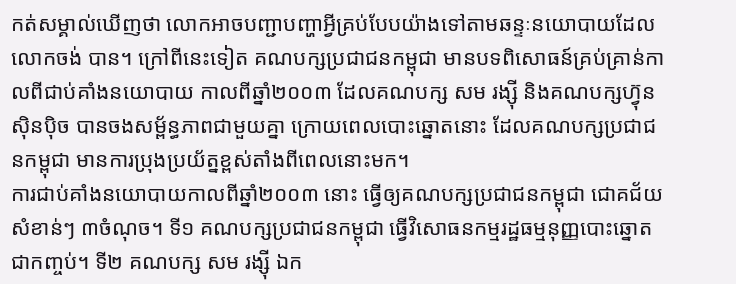កត់សម្គាល់ឃើញថា លោកអាចបញ្ជាបញ្ហាអ្វីគ្រប់បែបយ៉ាងទៅតាមឆន្ទៈនយោបាយដែលលោកចង់ បាន។ ក្រៅពីនេះទៀត គណបក្សប្រជាជនកម្ពុជា មានបទពិសោធន៍គ្រប់គ្រាន់កាលពីជាប់គាំងនយោបាយ កាលពីឆ្នាំ២០០៣ ដែលគណបក្ស សម រង្ស៊ី និងគណបក្សហ៊្វុនស៊ិនប៉ិច បានចងសម្ព័ន្ធភាពជាមួយគ្នា ក្រោយពេលបោះឆ្នោតនោះ ដែលគណបក្សប្រជាជនកម្ពុជា មានការប្រុងប្រយ័ត្នខ្ពស់តាំងពីពេលនោះមក។
ការជាប់គាំងនយោបាយកាលពីឆ្នាំ២០០៣ នោះ ធ្វើឲ្យគណបក្សប្រជាជនកម្ពុជា ជោគជ័យសំខាន់ៗ ៣ចំណុច។ ទី១ គណបក្សប្រជាជនកម្ពុជា ធ្វើវិសោធនកម្មរដ្ឋធម្មនុញ្ញបោះឆ្នោតជាកញ្ចប់។ ទី២ គណបក្ស សម រង្ស៊ី ឯក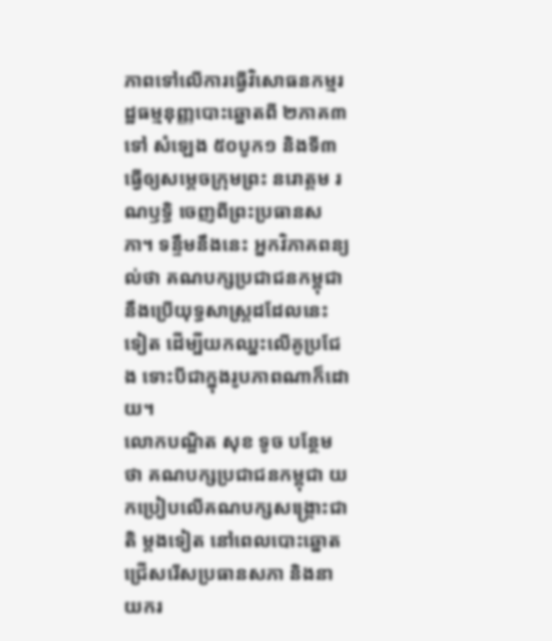ភាពទៅលើការធ្វើវិសោធនកម្មរដ្ឋធម្មនុញ្ញបោះឆ្នោតពី ២ភាគ៣ ទៅ សំឡេង ៥០បូក១ និងទី៣ ធ្វើឲ្យសម្ដេចក្រុមព្រះ នរោត្តម រណឫទ្ធិ ចេញពីព្រះប្រធានសភា។ ទន្ទឹមនឹងនេះ អ្នកវិភាគពន្យល់ថា គណបក្សប្រជាជនកម្ពុជា នឹងប្រើយុទ្ធសាស្ត្រដដែលនេះទៀត ដើម្បីយកឈ្នះលើគូប្រជែង ទោះបីជាក្នុងរូបភាពណាក៏ដោយ។
លោកបណ្ឌិត សុខ ទូច បន្ថែមថា គណបក្សប្រជាជនកម្ពុជា យកប្រៀបលើគណបក្សសង្គ្រោះជាតិ ម្ដងទៀត នៅពេលបោះឆ្នោតជ្រើសរើសប្រធានសភា និងនាយករ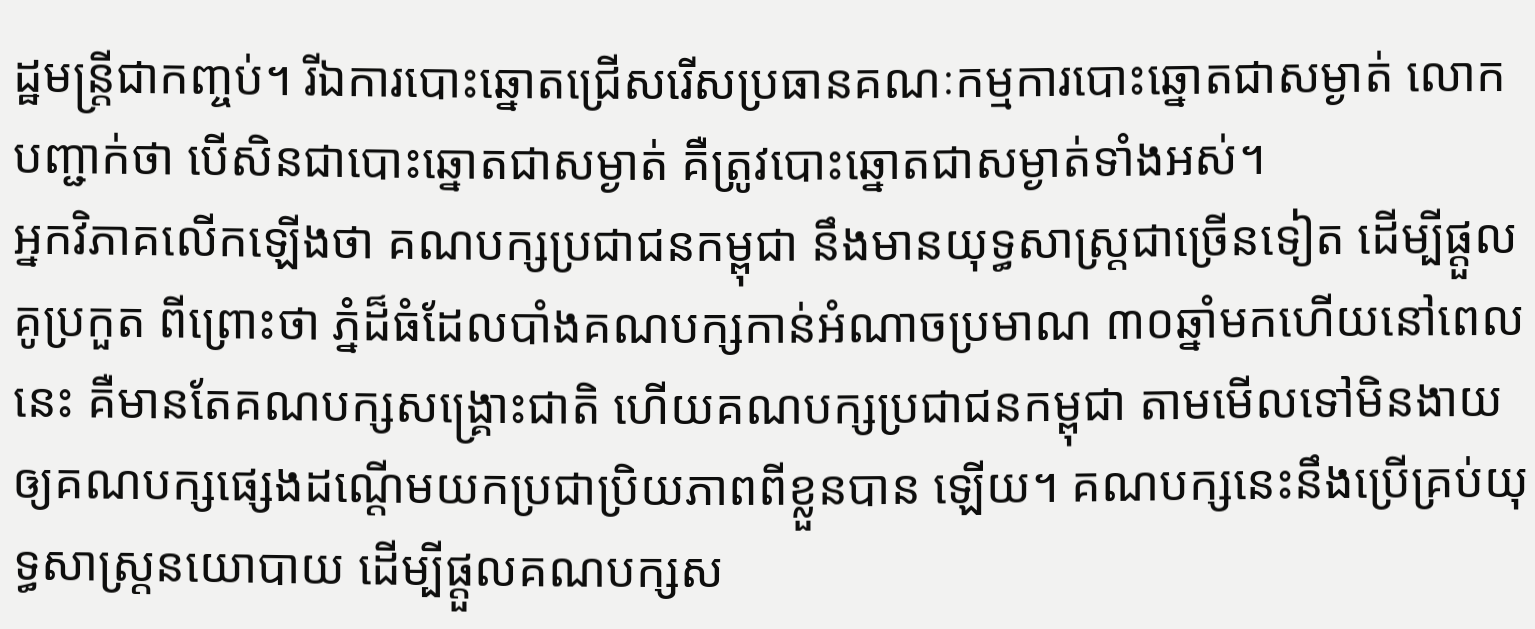ដ្ឋមន្ត្រីជាកញ្ចប់។ រីឯការបោះឆ្នោតជ្រើសរើសប្រធានគណៈកម្មការបោះឆ្នោតជាសម្ងាត់ លោកបញ្ជាក់ថា បើសិនជាបោះឆ្នោតជាសម្ងាត់ គឺត្រូវបោះឆ្នោតជាសម្ងាត់ទាំងអស់។
អ្នកវិភាគលើកឡើងថា គណបក្សប្រជាជនកម្ពុជា នឹងមានយុទ្ធសាស្ត្រជាច្រើនទៀត ដើម្បីផ្ដួលគូប្រកួត ពីព្រោះថា ភ្នំដ៏ធំដែលបាំងគណបក្សកាន់អំណាចប្រមាណ ៣០ឆ្នាំមកហើយនៅពេលនេះ គឺមានតែគណបក្សសង្គ្រោះជាតិ ហើយគណបក្សប្រជាជនកម្ពុជា តាមមើលទៅមិនងាយឲ្យគណបក្សផ្សេងដណ្ដើមយកប្រជាប្រិយភាពពីខ្លួនបាន ឡើយ។ គណបក្សនេះនឹងប្រើគ្រប់យុទ្ធសាស្ត្រនយោបាយ ដើម្បីផ្ដួលគណបក្សស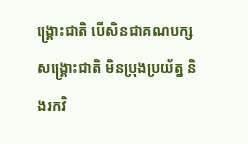ង្គ្រោះជាតិ បើសិនជាគណបក្សសង្គ្រោះជាតិ មិនប្រុងប្រយ័ត្ន និងរកវិ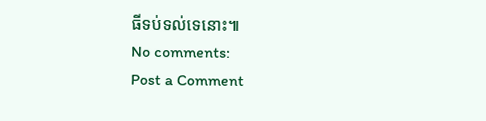ធីទប់ទល់ទេនោះ៕
No comments:
Post a Comment